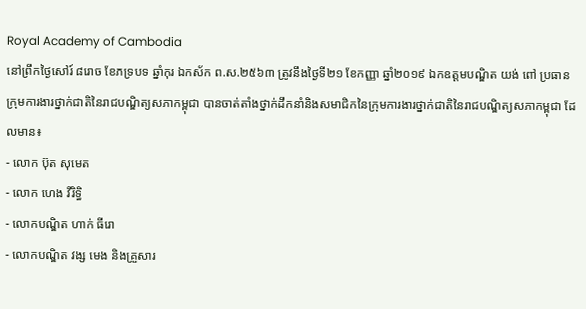Royal Academy of Cambodia
នៅព្រឹកថ្ងៃសៅរ៍ ៨រោច ខែភទ្របទ ឆ្នាំកុរ ឯកស័ក ព.ស.២៥៦៣ ត្រូវនឹងថ្ងៃទី២១ ខែកញ្ញា ឆ្នាំ២០១៩ ឯកឧត្តមបណ្ឌិត យង់ ពៅ ប្រធានក្រុមការងារថ្នាក់ជាតិនៃរាជបណ្ឌិត្យសភាកម្ពុជា បានចាត់តាំងថ្នាក់ដឹកនាំនិងសមាជិកនៃក្រុមការងារថ្នាក់ជាតិនៃរាជបណ្ឌិត្យសភាកម្ពុជា ដែលមាន៖
- លោក ប៊ុត សុមេត
- លោក ហេង វីរិទ្ធិ
- លោកបណ្ឌិត ហាក់ ធីរោ
- លោកបណ្ឌិត វង្ស មេង និងគ្រួសារ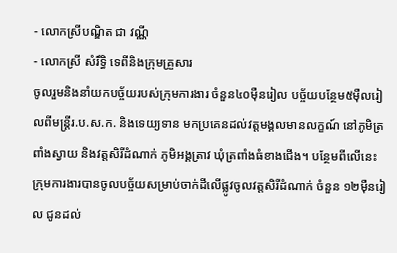- លោកស្រីបណ្ឌិត ជា វណ្ណី
- លោកស្រី សំរឹទ្ធិ ទេពីនិងក្រុមគ្រួសារ
ចូលរួមនិងនាំយកបច្ច័យរបស់ក្រុមការងារ ចំនួន៤០ម៉ឺនរៀល បច្ច័យបន្ថែម៥ម៉ឺលរៀលពីមន្ត្រីរ.ប.ស.ក. និងទេយ្យទាន មកប្រគេនដល់វត្តមង្គលមានលក្ខណ៍ នៅភូមិត្រពាំងស្វាយ និងវត្តសិរីដំណាក់ ភូមិអង្គត្រាវ ឃុំត្រពាំងធំខាងជើង។ បន្ថែមពីលើនេះ ក្រុមការងារបានចូលបច្ច័យសម្រាប់ចាក់ដីលើផ្លូវចូលវត្តសិរីដំណាក់ ចំនួន ១២ម៉ឺនរៀល ជូនដល់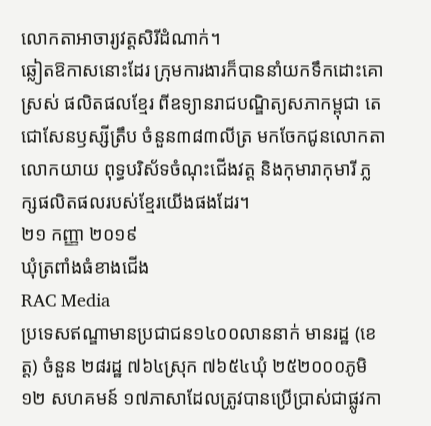លោកតាអាចារ្យវត្តសិរីដំណាក់។
ឆ្លៀតឱកាសនោះដែរ ក្រុមការងារក៏បាននាំយកទឹកដោះគោស្រស់ ផលិតផលខ្មែរ ពីឧទ្យានរាជបណ្ឌិត្យសភាកម្ពុជា តេជោសែនឫស្សីត្រឹប ចំនួន៣៨៣លីត្រ មកចែកជូនលោកតាលោកយាយ ពុទ្ធបរិស័ទចំណុះជើងវត្ត និងកុមារាកុមារី ភ្លក្សផលិតផលរបស់ខ្មែរយើងផងដែរ។
២១ កញ្ញា ២០១៩
ឃុំត្រពាំងធំខាងជើង
RAC Media
ប្រទេសឥណ្ឌាមានប្រជាជន១៤០០លាននាក់ មានរដ្ឋ (ខេត្ត) ចំនួន ២៨រដ្ឋ ៧៦៤ស្រុក ៧៦៥៤ឃុំ ២៥២០០០ភូមិ ១២ សហគមន៍ ១៧ភាសាដែលត្រូវបានប្រើប្រាស់ជាផ្លូវកា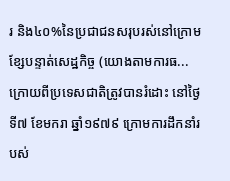រ និង៤០%នៃប្រជាជនសរុបរស់នៅក្រោមខ្សែបន្ទាត់សេដ្ឋកិច្ច (យោងតាមការធ...
ក្រោយពីប្រទេសជាតិត្រូវបានរំដោះ នៅថ្ងៃទី៧ ខែមករា ឆ្នាំ១៩៧៩ ក្រោមការដឹកនាំរបស់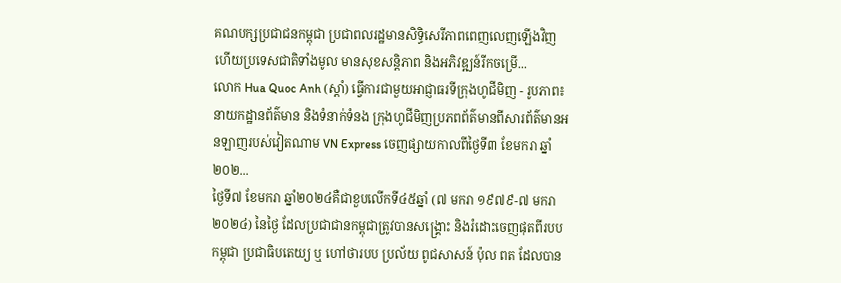គណបក្សប្រជាជនកម្ពុជា ប្រជាពលរដ្ឋមានសិទ្ធិសេរីភាពពេញលេញឡើងវិញ ហើយប្រទេសជាតិទាំងមូល មានសុខសន្តិភាព និងអភិវឌ្ឍន៍រីកចម្រើ...
លោក Hua Quoc Anh (ស្តាំ) ធ្វើការជាមួយអាជ្ញាធរទីក្រុងហូជីមិញ - រូបភាព៖ នាយកដ្ឋានព័ត៌មាន និងទំនាក់ទំនង ក្រុងហូជីមិញប្រភពព័ត៌មានពីសារព័ត៌មានអនឡាញរបស់វៀតណាម VN Express ចេញផ្សាយកាលពីថ្ងៃទី៣ ខែមករា ឆ្នាំ២០២...
ថ្ងៃទី៧ ខែមករា ឆ្នាំ២០២៤គឺជាខួបលើកទី៤៥ឆ្នាំ (៧ មករា ១៩៧៩-៧ មករា ២០២៤) នៃថ្ងៃ ដែលប្រជាជានកម្ពុជាត្រូវបានសង្គ្រោះ និងរំដោះចេញផុតពីរបបកម្ពុជា ប្រជាធិបតេយ្យ ឬ ហៅថារបប ប្រល័យ ពូជសាសន៍ ប៉ុល ពត ដែលបាន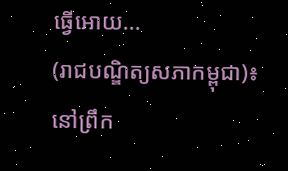ធ្វើអោយ...
(រាជបណ្ឌិត្យសភាកម្ពុជា)៖ នៅព្រឹក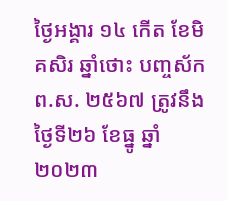ថ្ងៃអង្គារ ១៤ កើត ខែមិគសិរ ឆ្នាំថោះ បញ្ចស័ក ព.ស. ២៥៦៧ ត្រូវនឹងថ្ងៃទី២៦ ខែធ្នូ ឆ្នាំ២០២៣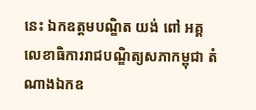នេះ ឯកឧត្ដមបណ្ឌិត យង់ ពៅ អគ្គលេខាធិការរាជបណ្ឌិត្យសភាកម្ពុជា តំណាងឯកឧ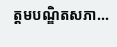ត្ដមបណ្ឌិតសភា...